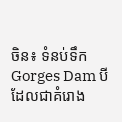ចិន៖ ទំនប់ទឹក Gorges Dam បី ដែលជាគំរោង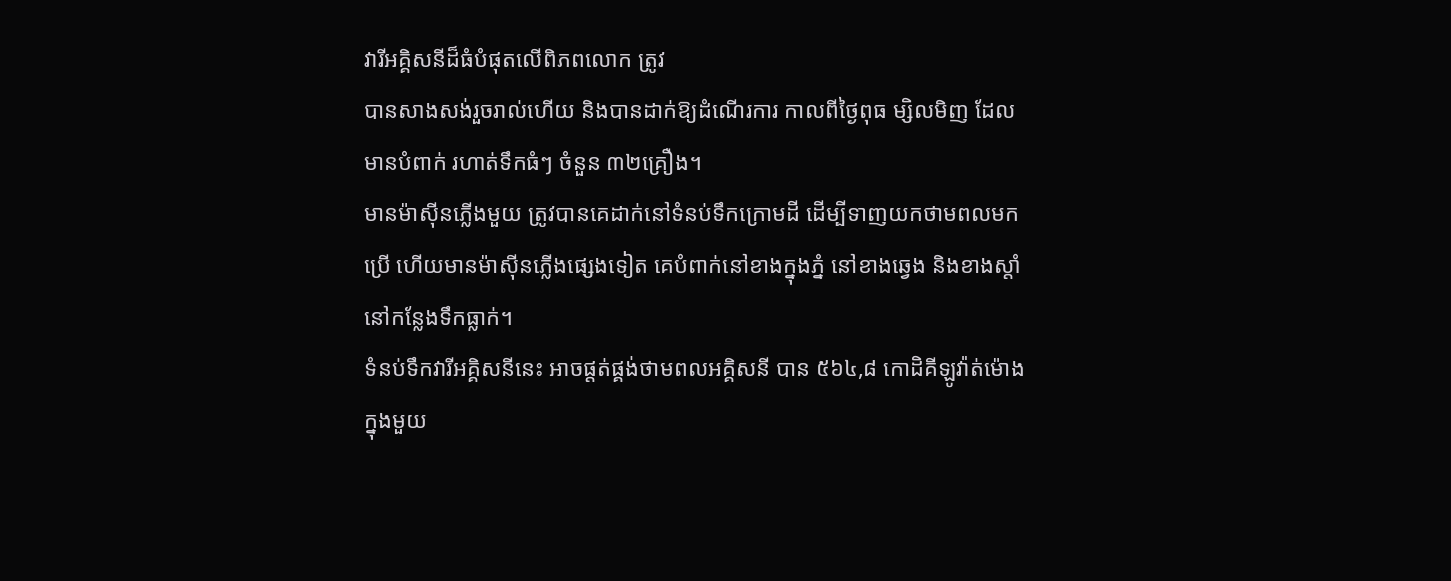វារីអគ្គិសនីដ៏ធំបំផុតលើពិភពលោក ត្រូវ
បានសាងសង់រួចរាល់ហើយ និងបានដាក់ឱ្យដំណើរការ កាលពីថ្ងៃពុធ ម្សិលមិញ ដែល
មានបំពាក់ រហាត់ទឹកធំៗ ចំនួន ៣២គ្រឿង។
មានម៉ាស៊ីនភ្លើងមួយ ត្រូវបានគេដាក់នៅទំនប់ទឹកក្រោមដី ដើម្បីទាញយកថាមពលមក
ប្រើ ហើយមានម៉ាស៊ីនភ្លើងផ្សេងទៀត គេបំពាក់នៅខាងក្នុងភ្នំ នៅខាងឆ្វេង និងខាងស្តាំ
នៅកន្លែងទឹកធ្លាក់។
ទំនប់ទឹកវារីអគ្គិសនីនេះ អាចផ្តត់ផ្គង់ថាមពលអគ្គិសនី បាន ៥៦៤,៨ កោដិគីឡូវ៉ាត់ម៉ោង
ក្នុងមួយ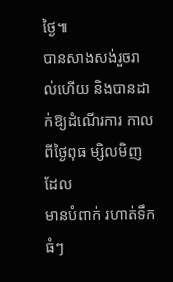ថ្ងៃ៕
បានសាងសង់រួចរាល់ហើយ និងបានដាក់ឱ្យដំណើរការ កាលពីថ្ងៃពុធ ម្សិលមិញ ដែល
មានបំពាក់ រហាត់ទឹកធំៗ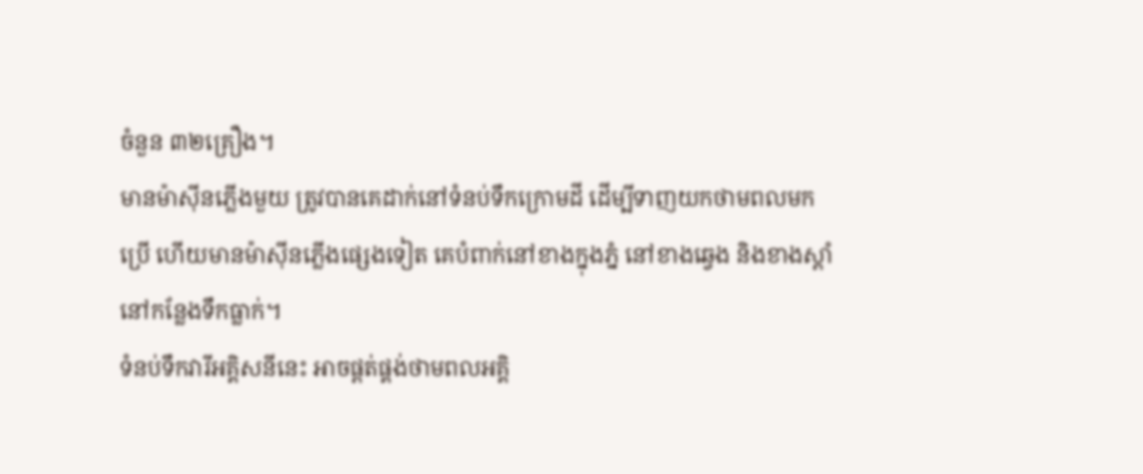ចំនួន ៣២គ្រឿង។
មានម៉ាស៊ីនភ្លើងមួយ ត្រូវបានគេដាក់នៅទំនប់ទឹកក្រោមដី ដើម្បីទាញយកថាមពលមក
ប្រើ ហើយមានម៉ាស៊ីនភ្លើងផ្សេងទៀត គេបំពាក់នៅខាងក្នុងភ្នំ នៅខាងឆ្វេង និងខាងស្តាំ
នៅកន្លែងទឹកធ្លាក់។
ទំនប់ទឹកវារីអគ្គិសនីនេះ អាចផ្តត់ផ្គង់ថាមពលអគ្គិ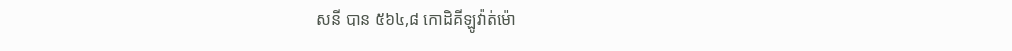សនី បាន ៥៦៤,៨ កោដិគីឡូវ៉ាត់ម៉ោ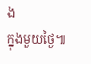ង
ក្នុងមួយថ្ងៃ៕